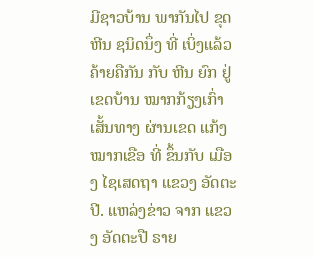ມີຊາວບ້ານ ພາກັນໄປ ຂຸດຫີນ ຊນິດນຶ່ງ ທີ່ ເບິ່ງແລ້ວ ຄ້າຍຄືກັນ ກັບ ຫີນ ຍົກ ຢູ່ ເຂດບ້ານ ໝາກກ້ຽງເກົ່າ ເສັ້ນທາງ ຜ່ານເຂດ ແກ້ງ ໝາກເຂືອ ທີ່ ຂຶ້ນກັບ ເມືອງ ໄຊເສດຖາ ແຂວງ ອັດຕະປີ. ແຫລ່ງຂ່າວ ຈາກ ແຂວງ ອັດຕະປື ຣາຍ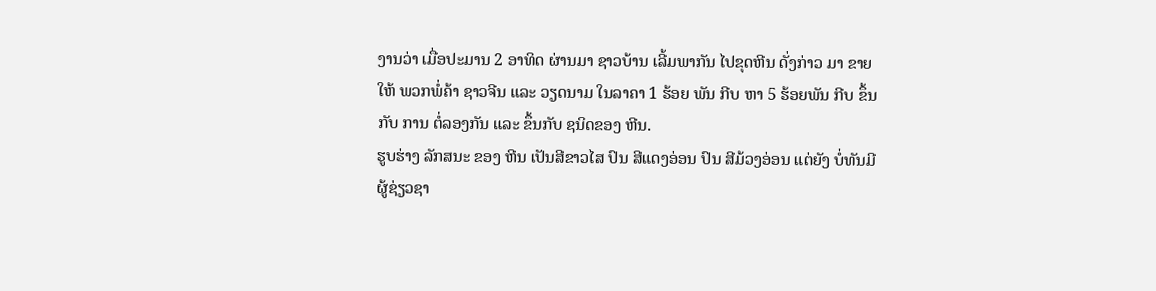ງານວ່າ ເມື່ອປະມານ 2 ອາທິດ ຜ່ານມາ ຊາວບ້ານ ເລີ້ມພາກັນ ໄປຂຸດຫີນ ດັ່ງກ່າວ ມາ ຂາຍໃຫ້ ພວກພໍ່ຄ້າ ຊາວຈີນ ແລະ ວຽດນາມ ໃນລາຄາ 1 ຮ້ອຍ ພັນ ກີບ ຫາ 5 ຮ້ອຍພັນ ກີບ ຂຶ້ນກັບ ການ ຕໍ່ລອງກັນ ແລະ ຂຶ້ນກັບ ຊນິດຂອງ ຫີນ.
ຮູບຮ່າງ ລັກສນະ ຂອງ ຫີນ ເປັນສີຂາວໄສ ປົນ ສີແດງອ່ອນ ປົນ ສີມ້ວງອ່ອນ ແຕ່ຍັງ ບໍ່ທັນມີ ຜູ້ຊ່ຽວຊາ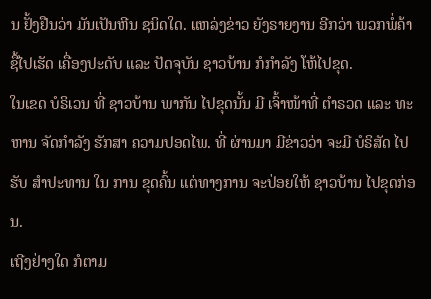ນ ຢັ້ງຢືນວ່າ ມັນເປັນຫີນ ຊນິດໃດ. ແຫລ່ງຂ່າວ ຍັງຣາຍງານ ອີກວ່າ ພວກພໍ່ຄ້າ ຊື້ໄປເຮັດ ເຄື່ອງປະດັບ ແລະ ປັດຈຸບັນ ຊາວບ້ານ ກໍກຳລັງ ໂຫ້ໄປຂຸດ.
ໃນເຂດ ບໍຣິເວນ ທີ່ ຊາວບ້ານ ພາກັນ ໄປຂຸດນັ້ນ ມີ ເຈົ້າໜ້າທີ່ ຕຳຣວດ ແລະ ທະຫານ ຈັດກຳລັງ ຮັກສາ ຄວາມປອດໄພ. ທີ່ ຜ່ານມາ ມີຂ່າວວ່າ ຈະມີ ບໍຣິສັດ ໄປຮັບ ສຳປະທານ ໃນ ການ ຂຸດຄົ້ນ ແຕ່ທາງການ ຈະປ່ອຍໃຫ້ ຊາວບ້ານ ໄປຂຸດກ່ອນ.
ເຖີງຢ່າງໃດ ກໍຕາມ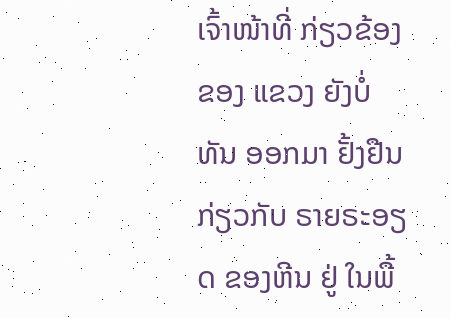ເຈົ້າໜ້າທີ່ ກ່ຽວຂ້ອງ ຂອງ ແຂວງ ຍັງບໍ່ທັນ ອອກມາ ຢັ້ງຢືນ ກ່ຽວກັບ ຣາຍຣະອຽດ ຂອງຫີນ ຢູ່ ໃນພື້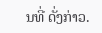ນທີ່ ດັ່ງກ່າວ.